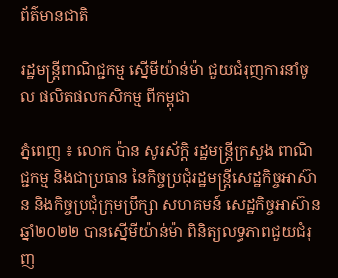ព័ត៌មានជាតិ

រដ្ឋមន្ដ្រីពាណិជ្ជកម្ម ស្នើមីយ៉ាន់ម៉ា ជួយជំរុញការនាំចូល ផលិតផលកសិកម្ម ពីកម្ពុជា

ភ្នំពេញ ៖ លោក ប៉ាន សូរស័ក្តិ រដ្ឋមន្រ្តីក្រសួង ពាណិជ្ជកម្ម និងជាប្រធាន នៃកិច្ចប្រជុំរដ្ឋមន្រ្តីសេដ្ឋកិច្ចអាស៊ាន និងកិច្ចប្រជុំក្រុមប្រឹក្សា សហគមន៍ សេដ្ឋកិច្ចអាស៊ានឆ្នាំ២០២២ បានស្នើមីយ៉ាន់ម៉ា ពិនិត្យលទ្ធភាពជួយជំរុញ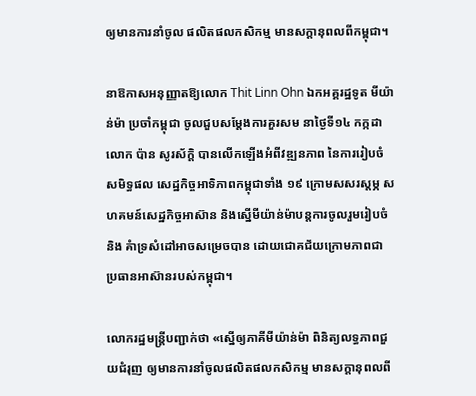ឲ្យមានការនាំចូល ផលិតផលកសិកម្ម មានសក្តានុពលពីកម្ពុជា។

នាឱកាសអនុញ្ញាតឱ្យលោក Thit Linn Ohn ឯកអគ្គរដ្ឋទូត មីយ៉ាន់ម៉ា ប្រចាំកម្ពុជា ចូលជួបសម្ដែងការគួរសម នាថ្ងៃទី១៤ កក្កដា លោក ប៉ាន សូរស័ក្តិ បានលើកឡើងអំពីវឌ្ឍនភាព នៃការរៀបចំសមិទ្ធផល សេដ្ឋកិច្ចអាទិភាពកម្ពុជាទាំង ១៩ ក្រោមសសរស្តម្ភ សហគមន៍សេដ្ឋកិច្ចអាស៊ាន និងស្នើមីយ៉ាន់ម៉ាបន្តការចូលរួមរៀបចំ និង គំាទ្រសំដៅអាចសម្រេចបាន ដោយជោគជ័យក្រោមភាពជា ប្រធានអាស៊ានរបស់កម្ពុជា។

លោករដ្ឋមន្រ្តីបញ្ជាក់ថា «ស្នើឲ្យភាគីមីយ៉ាន់ម៉ា ពិនិត្យលទ្ធភាពជួយជំរុញ ឲ្យមានការនាំចូលផលិតផលកសិកម្ម មានសក្តានុពលពី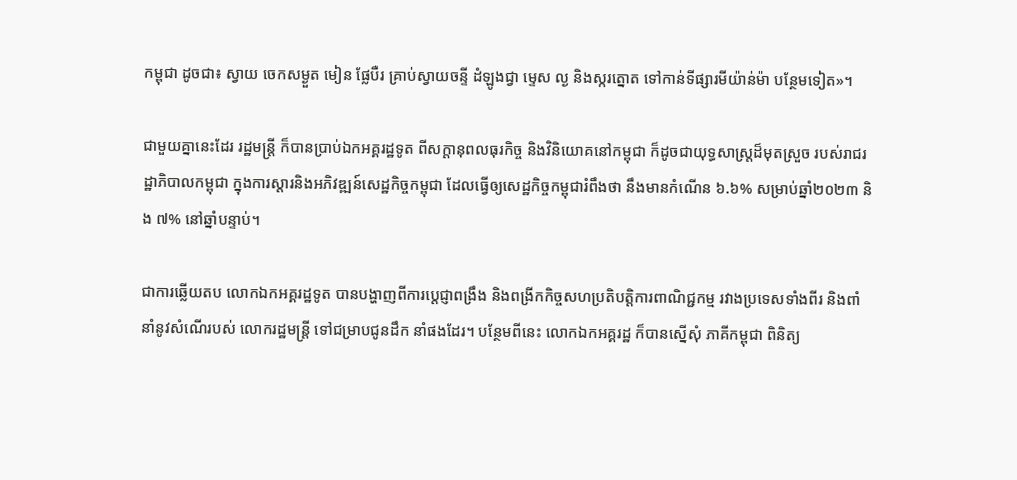កម្ពុជា ដូចជា៖ ស្វាយ ចេកសម្ងួត មៀន ផ្លែបឺរ គ្រាប់ស្វាយចន្ទី ដំឡូងជ្វា ម្ទេស ល្ង និងស្ករត្នោត ទៅកាន់ទីផ្សារមីយ៉ាន់ម៉ា បន្ថែមទៀត»។

ជាមួយគ្នានេះដែរ រដ្ឋមន្រ្តី ក៏បានប្រាប់ឯកអគ្គរដ្ឋទូត ពីសក្តានុពលធុរកិច្ច និងវិនិយោគនៅកម្ពុជា ក៏ដូចជាយុទ្ធសាស្រ្តដ៏មុតស្រួច របស់រាជរដ្ឋាភិបាលកម្ពុជា ក្នុងការស្តារនិងអភិវឌ្ឍន៍សេដ្ឋកិច្ចកម្ពុជា ដែលធ្វើឲ្យសេដ្ឋកិច្ចកម្ពុជារំពឹងថា នឹងមានកំណើន ៦.៦% សម្រាប់ឆ្នាំ២០២៣ និង ៧% នៅឆ្នាំបន្ទាប់។

ជាការឆ្លើយតប លោកឯកអគ្គរដ្ឋទូត បានបង្ហាញពីការប្តេជ្ញាពង្រឹង និងពង្រីកកិច្ចសហប្រតិបត្តិការពាណិជ្ជកម្ម រវាងប្រទេសទាំងពីរ និងពាំនាំនូវសំណើរបស់ លោករដ្ឋមន្រ្តី ទៅជម្រាបជូនដឹក នាំផងដែរ។ បន្ថែមពីនេះ លោកឯកអគ្គរដ្ឋ ក៏បានស្នើសុំ ភាគីកម្ពុជា ពិនិត្យ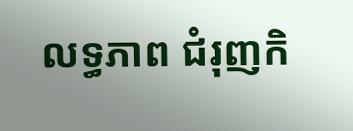លទ្ធភាព ជំរុញកិ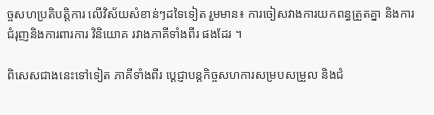ច្ចសហប្រតិបត្តិការ លើវិស័យសំខាន់ៗដទៃទៀត រួមមាន៖ ការចៀសវាងការយកពន្ធត្រួតគ្នា និងការជំរុញនិងការពារការ វិនិយោគ រវាងភាគីទាំងពីរ ផងដែរ ។

ពិសេសជាងនេះទៅទៀត ភាគីទាំងពីរ ប្តេជ្ញាបន្តកិច្ចសហការសម្របសម្រួល និងជំ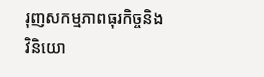រុញសកម្មភាពធុរកិច្ចនិងវិនិយោ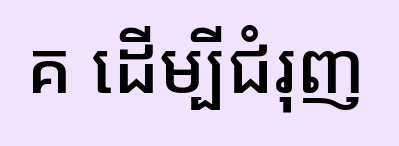គ ដើម្បីជំរុញ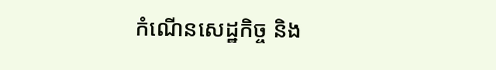កំណើនសេដ្ឋកិច្ច និង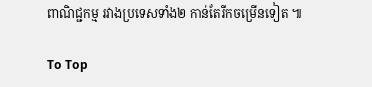ពាណិជ្ជកម្ម រវាងប្រទេសទាំង២ កាន់តែរីកចម្រើនទៀត ៕

To Top